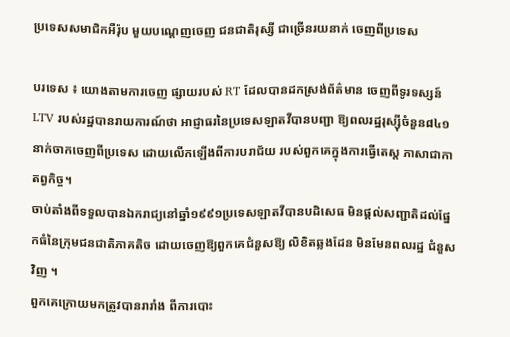ប្រទេសសមាជិកអឺរ៉ុប មួយបណ្តេញចេញ ជនជាតិរុស្សី ជាច្រើនរយនាក់ ចេញពីប្រទេស

បរទេស ៖ យោងតាមការចេញ ផ្សាយរបស់ RT ដែលបានដកស្រង់ព័ត៌មាន ចេញពីទូរទស្សន៍ LTV របស់រដ្ឋបានរាយការណ៍ថា អាជ្ញាធរនៃប្រទេសឡាតវីបានបញ្ជា ឱ្យពលរដ្ឋរុស្ស៊ីចំនួន៨៤១ នាក់ចាកចេញពីប្រទេស ដោយលើកឡើងពីការបរាជ័យ របស់ពួកគេក្នុងការធ្វើតេស្ត ភាសាជាកាតព្វកិច្ច។
ចាប់តាំងពីទទួលបានឯករាជ្យនៅឆ្នាំ១៩៩១ប្រទេសឡាតវីបានបដិសេធ មិនផ្តល់សញ្ជាតិដល់ផ្នែកធំនៃក្រុមជនជាតិភាគតិច ដោយចេញឱ្យពួកគេជំនួសឱ្យ លិខិតឆ្លងដែន មិនមែនពលរដ្ឋ ជំនួសវិញ ។
ពួកគេក្រោយមកត្រូវបានរារាំង ពីការបោះ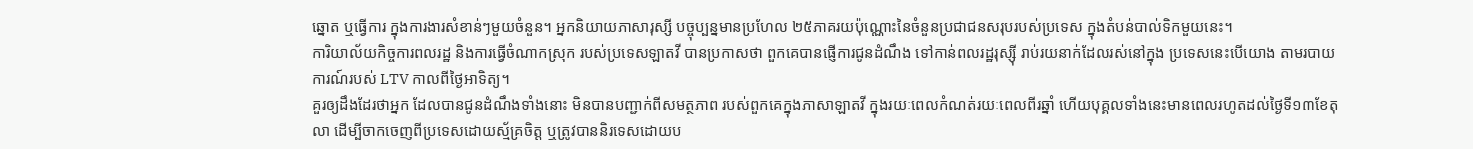ឆ្នោត ឬធ្វើការ ក្នុងការងារសំខាន់ៗមួយចំនួន។ អ្នកនិយាយភាសារុស្សី បច្ចុប្បន្នមានប្រហែល ២៥ភាគរយប៉ុណ្ណោះនៃចំនួនប្រជាជនសរុបរបស់ប្រទេស ក្នុងតំបន់បាល់ទិកមួយនេះ។
ការិយាល័យកិច្ចការពលរដ្ឋ និងការធ្វើចំណាកស្រុក របស់ប្រទេសឡាតវី បានប្រកាសថា ពួកគេបានផ្ញើការជូនដំណឹង ទៅកាន់ពលរដ្ឋរុស្ស៊ី រាប់រយនាក់ដែលរស់នៅក្នុង ប្រទេសនេះបើយោង តាមរបាយការណ៍របស់ LTV កាលពីថ្ងៃអាទិត្យ។
គួរឲ្យដឹងដែរថាអ្នក ដែលបានជូនដំណឹងទាំងនោះ មិនបានបញ្ជាក់ពីសមត្ថភាព របស់ពួកគេក្នុងភាសាឡាតវី ក្នុងរយៈពេលកំណត់រយៈពេលពីរឆ្នាំ ហើយបុគ្គលទាំងនេះមានពេលរហូតដល់ថ្ងៃទី១៣ខែតុលា ដើម្បីចាកចេញពីប្រទេសដោយស្ម័គ្រចិត្ត ឬត្រូវបាននិរទេសដោយប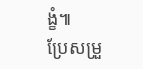ង្ខំ៕
ប្រែសម្រួ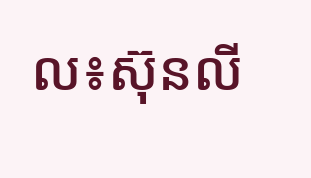ល៖ស៊ុនលី